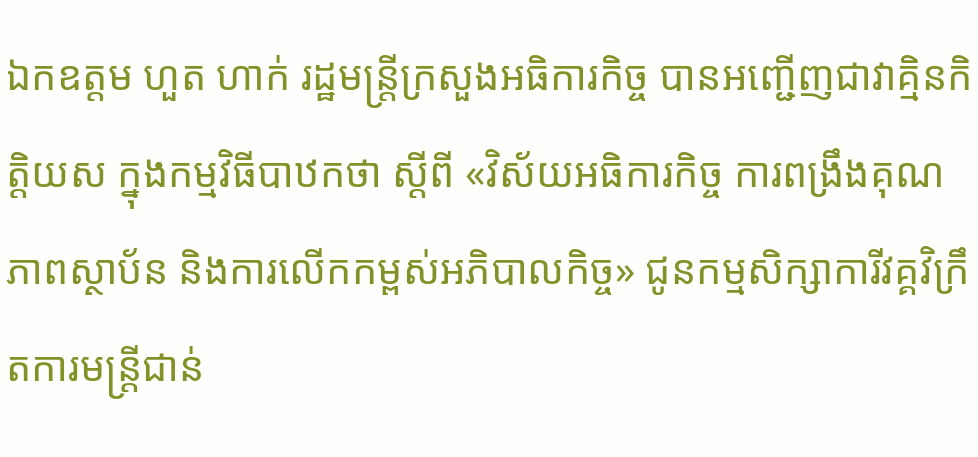ឯកឧត្តម ហួត ហាក់ រដ្ឋមន្រ្តីក្រសួងអធិការកិច្ច បានអញ្ជើញជាវាគ្មិនកិត្តិយស ក្នុងកម្មវិធីបាឋកថា ស្តីពី «វិស័យអធិការកិច្ច ការពង្រឹងគុណភាពស្ថាប័ន និងការលើកកម្ពស់អភិបាលកិច្ច» ជូនកម្មសិក្សាការីវគ្គវិក្រឹតការមន្ត្រីជាន់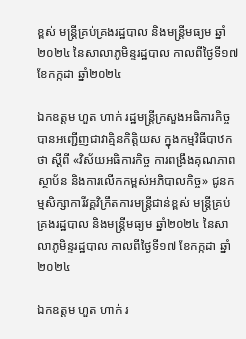ខ្ពស់ មន្ត្រីគ្រប់គ្រងរដ្ឋបាល និងមន្ត្រីមធ្យម ឆ្នាំ២០២៤ នៃសាលាភូមិន្ទរដ្ឋបាល កាលពីថ្ងៃទី១៧ ខែកក្កដា ឆ្នាំ២០២៤

ឯកឧត្តម ហួត ហាក់ រដ្ឋមន្រ្តីក្រសួងអធិការកិច្ច បានអញ្ជើញជាវាគ្មិនកិត្តិយស ក្នុងកម្មវិធីបាឋកថា ស្តីពី «វិស័យអធិការកិច្ច ការពង្រឹងគុណភាពស្ថាប័ន និងការលើកកម្ពស់អភិបាលកិច្ច» ជូនកម្មសិក្សាការីវគ្គវិក្រឹតការមន្ត្រីជាន់ខ្ពស់ មន្ត្រីគ្រប់គ្រងរដ្ឋបាល និងមន្ត្រីមធ្យម ឆ្នាំ២០២៤ នៃសាលាភូមិន្ទរដ្ឋបាល កាលពីថ្ងៃទី១៧ ខែកក្កដា ឆ្នាំ២០២៤

ឯកឧត្តម ហួត ហាក់ រ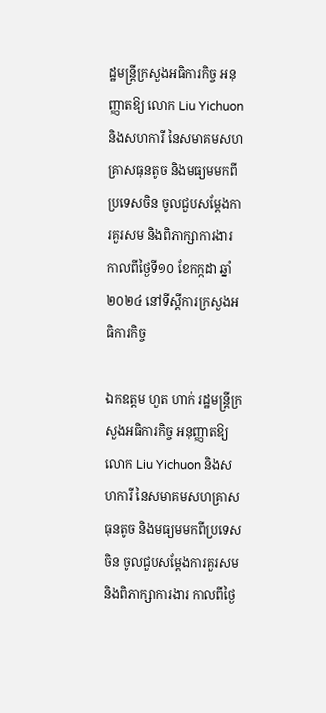ដ្ឋមន្ត្រីក្រសួងអធិការកិច្ច អនុញ្ញាតឱ្យ លោក Liu Yichuon និងសហការី នៃសមាគមសហគ្រាសធុនតូច និងមធ្យមមកពីប្រទេសចិន ចូលជួបសម្តែងការគួរសម និងពិភាក្សាការងារ កាលពីថ្ងៃទី១០ ខែកក្កដា ឆ្នាំ២០២៤ នៅទីស្តីការក្រសួងអធិការកិច្ច

ឯកឧត្តម ហួត ហាក់ រដ្ឋមន្ត្រីក្រសួងអធិការកិច្ច អនុញ្ញាតឱ្យ លោក Liu Yichuon និងសហការី នៃសមាគមសហគ្រាសធុនតូច និងមធ្យមមកពីប្រទេសចិន ចូលជួបសម្តែងការគួរសម និងពិភាក្សាការងារ កាលពីថ្ងៃ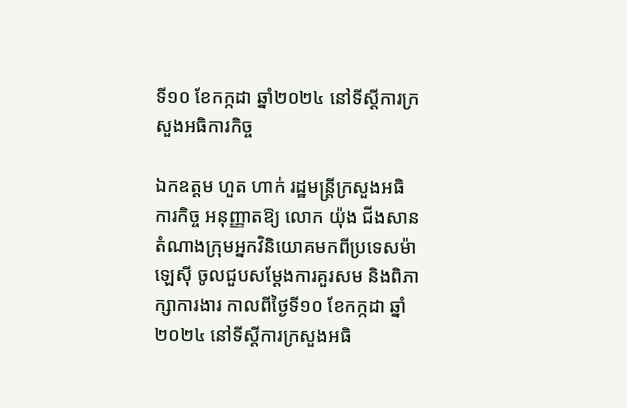ទី១០ ខែកក្កដា ឆ្នាំ២០២៤ នៅទីស្តីការក្រសួងអធិការកិច្ច

ឯកឧត្តម ហួត ហាក់ រដ្ឋមន្ត្រីក្រសួងអធិការកិច្ច អនុញ្ញាតឱ្យ លោក យ៉ុង ជីងសាន តំណាងក្រុមអ្នកវិនិយោគមកពីប្រទេសម៉ាឡេស៊ី ចូលជួបសម្តែងការគួរសម និងពិភាក្សាការងារ កាលពីថ្ងៃទី១០ ខែកក្កដា ឆ្នាំ២០២៤ នៅទីស្តីការក្រសួងអធិ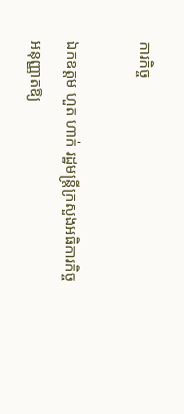ការកិច្ច

ឯកឧត្តម ហួត ហាក់ រដ្ឋមន្ត្រីក្រសួងអធិការកិច្ច អនុញ្ញាតឱ្យ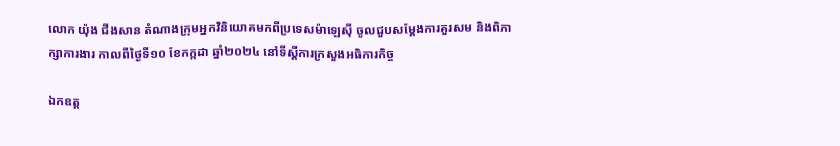លោក យ៉ុង ជីងសាន តំណាងក្រុមអ្នកវិនិយោគមកពីប្រទេសម៉ាឡេស៊ី ចូលជួបសម្តែងការគួរសម និងពិភាក្សាការងារ កាលពីថ្ងៃទី១០ ខែកក្កដា ឆ្នាំ២០២៤ នៅទីស្តីការក្រសួងអធិការកិច្ច

ឯកឧត្ត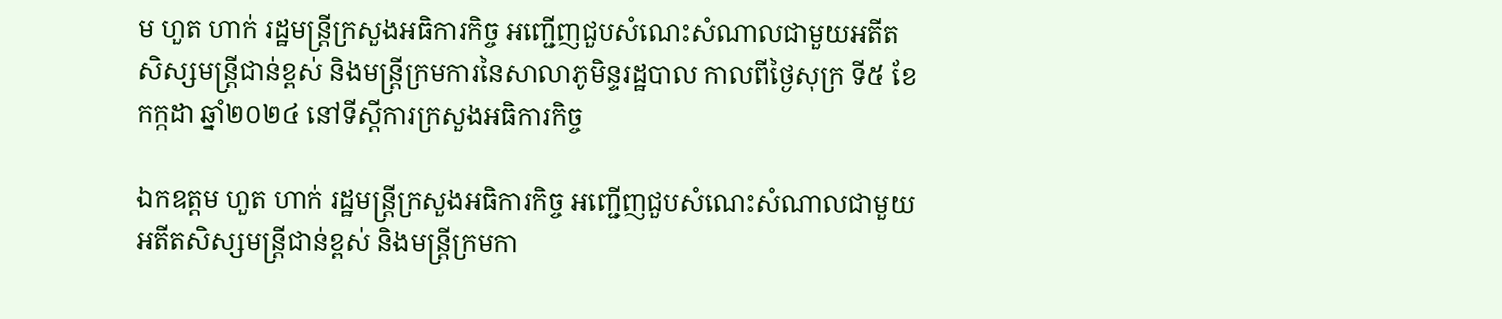ម ហួត ហាក់ រដ្ឋមន្ត្រីក្រសួងអធិការកិច្ច អញ្ជើញជួបសំណេះសំណាលជាមួយអតីតសិស្សមន្ត្រីជាន់ខ្ពស់ និងមន្ត្រីក្រមការនៃសាលាភូមិន្ទរដ្ឋបាល កាលពីថ្ងៃសុក្រ ទី៥ ខែកក្កដា ឆ្នាំ២០២៤ នៅទីស្តីការក្រសួងអធិការកិច្ច

ឯកឧត្តម ហួត ហាក់ រដ្ឋមន្ត្រីក្រសួងអធិការកិច្ច អញ្ជើញជួបសំណេះសំណាលជាមួយអតីតសិស្សមន្ត្រីជាន់ខ្ពស់ និងមន្ត្រីក្រមកា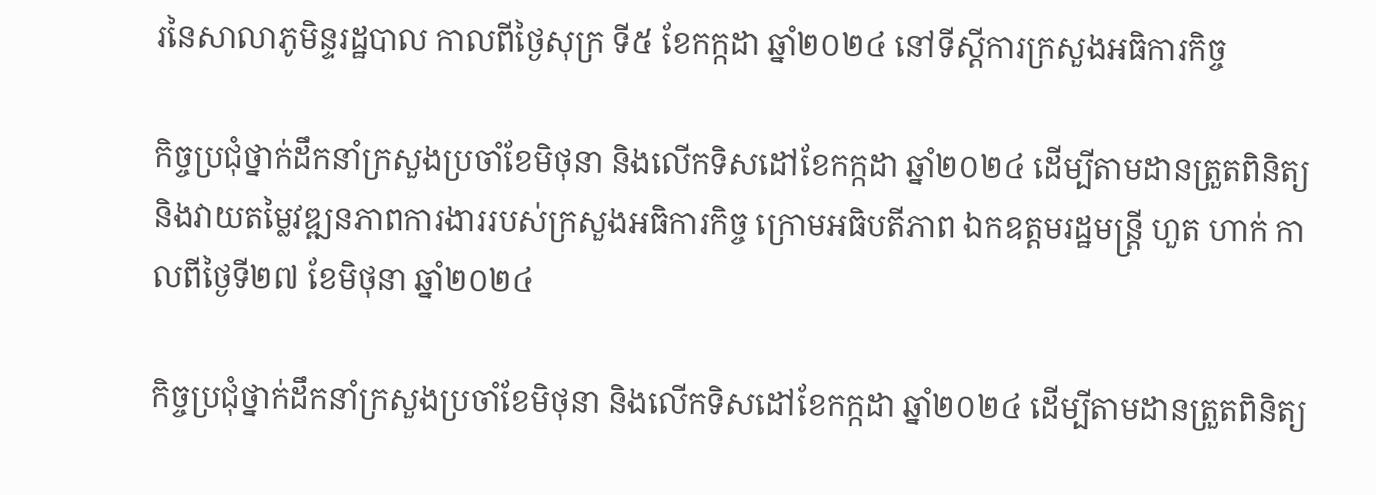រនៃសាលាភូមិន្ទរដ្ឋបាល កាលពីថ្ងៃសុក្រ ទី៥ ខែកក្កដា ឆ្នាំ២០២៤ នៅទីស្តីការក្រសួងអធិការកិច្ច

កិច្ចប្រជុំថ្នាក់ដឹកនាំក្រសួងប្រចាំខែមិថុនា និងលើកទិសដៅខែកក្កដា ឆ្នាំ២០២៤ ដើម្បីតាមដានត្រួតពិនិត្យ និងវាយតម្លៃវឌ្ឍនភាពការងាររបស់ក្រសួងអធិការកិច្ច ក្រោមអធិបតីភាព ឯកឧត្តមរដ្ឋមន្រ្តី ហួត ហាក់ កាលពីថ្ងៃទី២៧ ខែមិថុនា ឆ្នាំ២០២៤

កិច្ចប្រជុំថ្នាក់ដឹកនាំក្រសួងប្រចាំខែមិថុនា និងលើកទិសដៅខែកក្កដា ឆ្នាំ២០២៤ ដើម្បីតាមដានត្រួតពិនិត្យ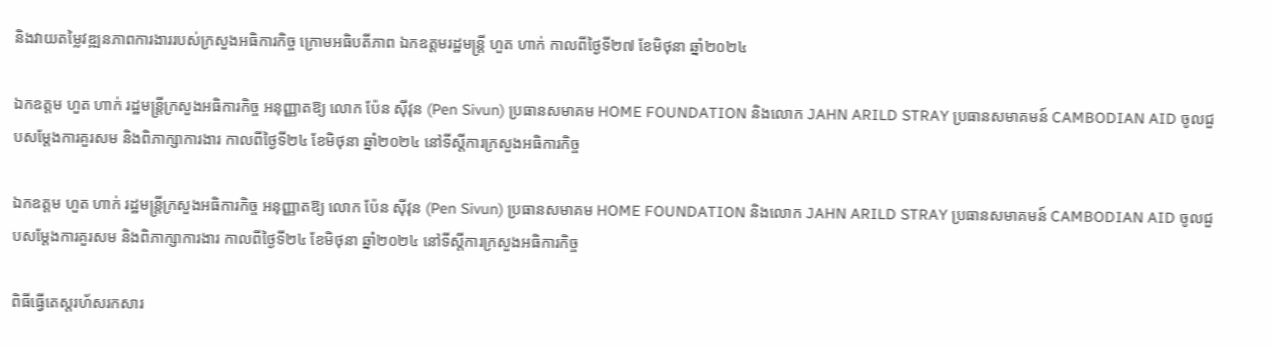និងវាយតម្លៃវឌ្ឍនភាពការងាររបស់ក្រសួងអធិការកិច្ច ក្រោមអធិបតីភាព ឯកឧត្តមរដ្ឋមន្រ្តី ហួត ហាក់ កាលពីថ្ងៃទី២៧ ខែមិថុនា ឆ្នាំ២០២៤

ឯកឧត្តម ហួត ហាក់ រដ្ឋមន្ត្រីក្រសួងអធិការកិច្ច អនុញ្ញាតឱ្យ លោក ប៉ែន ស៊ីវុន (Pen Sivun) ប្រធានសមាគម HOME FOUNDATION និងលោក JAHN ARILD STRAY ប្រធានសមាគមន៍ CAMBODIAN AID ចូលជួបសម្តែងការគួរសម និងពិភាក្សាការងារ កាលពីថ្ងៃទី២៤ ខែមិថុនា ឆ្នាំ២០២៤ នៅទីស្តីការក្រសួងអធិការកិច្ច

ឯកឧត្តម ហួត ហាក់ រដ្ឋមន្ត្រីក្រសួងអធិការកិច្ច អនុញ្ញាតឱ្យ លោក ប៉ែន ស៊ីវុន (Pen Sivun) ប្រធានសមាគម HOME FOUNDATION និងលោក JAHN ARILD STRAY ប្រធានសមាគមន៍ CAMBODIAN AID ចូលជួបសម្តែងការគួរសម និងពិភាក្សាការងារ កាលពីថ្ងៃទី២៤ ខែមិថុនា ឆ្នាំ២០២៤ នៅទីស្តីការក្រសួងអធិការកិច្ច

ពិធីធ្វើតេស្តរហ័សរកសារ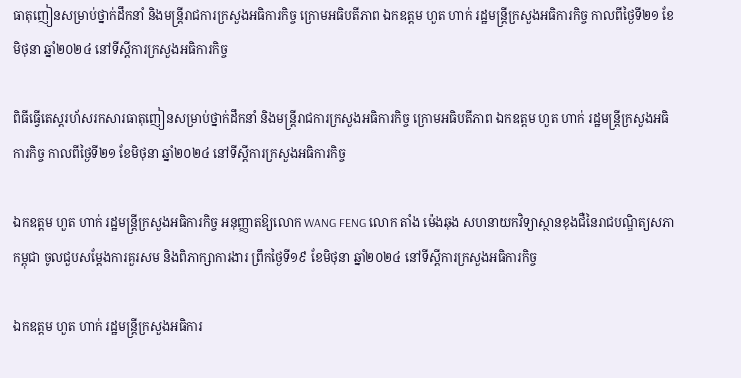ធាតុញៀនសម្រាប់ថ្នាក់ដឹកនាំ និងមន្រ្តីរាជការក្រសួងអធិការកិច្ច ក្រោមអធិបតីភាព ឯកឧត្តម ហួត ហាក់ រដ្ឋមន្រ្តីក្រសួងអធិការកិច្ច កាលពីថ្ងៃទី២១ ខែមិថុនា ឆ្នាំ២០២៤ នៅទីស្តីការក្រសួងអធិការកិច្ច

ពិធីធ្វើតេស្តរហ័សរកសារធាតុញៀនសម្រាប់ថ្នាក់ដឹកនាំ និងមន្រ្តីរាជការក្រសួងអធិការកិច្ច ក្រោមអធិបតីភាព ឯកឧត្តម ហួត ហាក់ រដ្ឋមន្រ្តីក្រសួងអធិការកិច្ច កាលពីថ្ងៃទី២១ ខែមិថុនា ឆ្នាំ២០២៤ នៅទីស្តីការក្រសួងអធិការកិច្ច

ឯកឧត្តម ហួត ហាក់ រដ្ឋមន្ត្រីក្រសួងអធិការកិច្ច អនុញ្ញាតឱ្យលោក WANG FENG លោក តាំង ម៉េងឆុង សហនាយកវិទ្យាស្ថានខុងជឺនៃរាជបណ្ឌិត្យសភាកម្ពុជា ចូលជួបសម្តែងការគួរសម និងពិភាក្សាការងារ ព្រឹកថ្ងៃទី១៩ ខែមិថុនា ឆ្នាំ២០២៤ នៅទីស្តីការក្រសួងអធិការកិច្ច

ឯកឧត្តម ហួត ហាក់ រដ្ឋមន្ត្រីក្រសួងអធិការ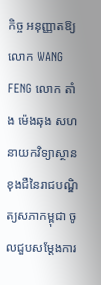កិច្ច អនុញ្ញាតឱ្យលោក WANG FENG លោក តាំង ម៉េងឆុង សហនាយកវិទ្យាស្ថានខុងជឺនៃរាជបណ្ឌិត្យសភាកម្ពុជា ចូលជួបសម្តែងការ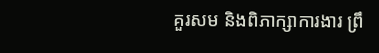គួរសម និងពិភាក្សាការងារ ព្រឹ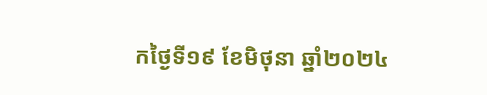កថ្ងៃទី១៩ ខែមិថុនា ឆ្នាំ២០២៤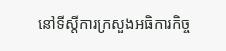នៅទីស្តីការក្រសួងអធិការកិច្ច